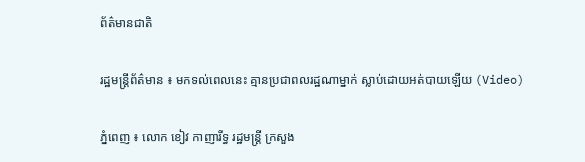ព័ត៌មានជាតិ

រដ្ឋមន្ដ្រីព័ត៌មាន ៖ មកទល់ពេលនេះ គ្មានប្រជាពលរដ្ឋណាម្នាក់ ស្លាប់ដោយអត់បាយឡើយ (Video)

ភ្នំពេញ ៖ លោក ខៀវ កាញារីទ្ធ រដ្ឋមន្ដ្រី ក្រសួង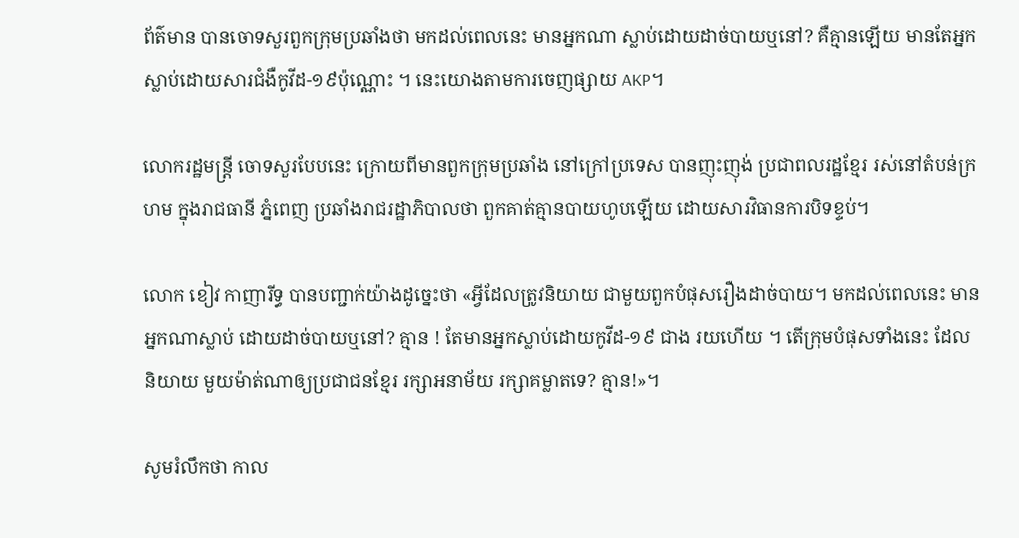ព័ត៌មាន បានចោទសួរពួកក្រុមប្រឆាំងថា មកដល់ពេលនេះ មានអ្នកណា ស្លាប់ដោយដាច់បាយឬនៅ? គឺគ្មានឡើយ មានតែអ្នកស្លាប់ដោយសារជំងឺកូវីដ-១៩ប៉ុណ្ណោះ ។ នេះយោងតាមការចេញផ្សាយ AKP។

លោករដ្ឋមន្ដ្រី ចោទសួរបែបនេះ ក្រោយពីមានពួកក្រុមប្រឆាំង នៅក្រៅប្រទេស បានញុះញុង់ ប្រជាពលរដ្ឋខ្មែរ រស់នៅតំបន់ក្រហម ក្នុងរាជធានី ភ្នំពេញ ប្រឆាំងរាជរដ្ឋាភិបាលថា ពួកគាត់គ្មានបាយហូបឡើយ ដោយសារវិធានការបិទខ្ទប់។

លោក ខៀវ កាញារីទ្ធ បានបញ្ជាក់យ៉ាងដូច្នេះថា «អ្វីដែលត្រូវនិយាយ ជាមួយពួកបំផុសរឿងដាច់បាយ។ មកដល់ពេលនេះ មានអ្នកណាស្លាប់ ដោយដាច់បាយឬនៅ? គ្មាន ! តែមានអ្នកស្លាប់ដោយកូវីដ-១៩ ជាង រយហើយ ។ តើក្រុមបំផុសទាំងនេះ ដែលនិយាយ មួយម៉ាត់ណាឲ្យប្រជាជនខ្មែរ រក្សាអនាម័យ រក្សាគម្លាតទេ? គ្មាន!»។

សូមរំលឹកថា កាល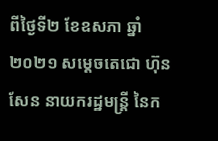ពីថ្ងៃទី២ ខែឧសភា ឆ្នាំ២០២១ សម្ដេចតេជោ ហ៊ុន សែន នាយករដ្ឋមន្ដ្រី នៃក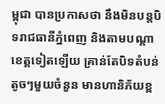ម្ពុជា បានប្រកាសថា នឹងមិនបន្ដបិទរាជធានីភ្នំពេញ និងតាមបណ្ដាខេត្តទៀតឡើយ គ្រាន់តែបិទតំបន់តូចៗមួយចំនួន មានហានិភ័យខ្ព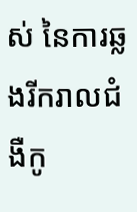ស់ នៃការឆ្លងរីករាលជំងឺកូ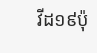វីដ១៩ប៉ុ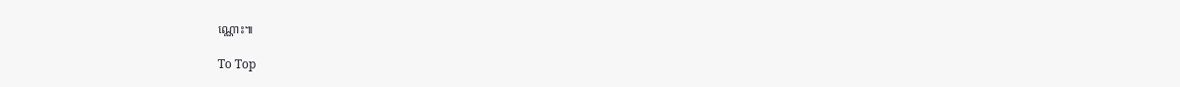ណ្ណោះ៕

To Top